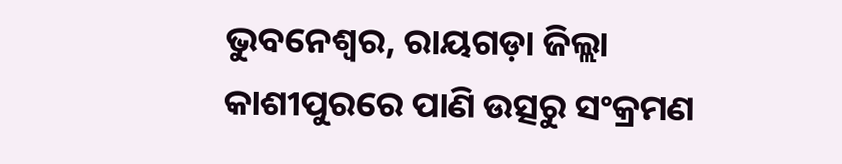ଭୁବନେଶ୍ୱର, ରାୟଗଡ଼ା ଜିଲ୍ଲା କାଶୀପୁରରେ ପାଣି ଉତ୍ସରୁ ସଂକ୍ରମଣ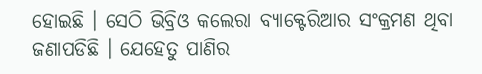ହୋଇଛି । ସେଠି ଭିବ୍ରିଓ କଲେରା ବ୍ୟାକ୍ଟେରିଆର ସଂକ୍ରମଣ ଥିବା ଜଣାପଡିଛି । ଯେହେତୁ ପାଣିର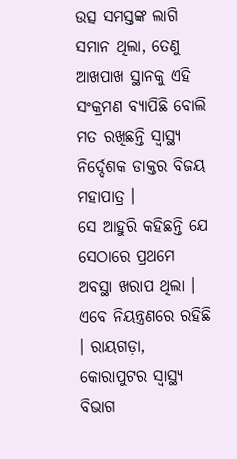ଉତ୍ସ ସମସ୍ତଙ୍କ ଲାଗି ସମାନ ଥିଲା, ତେଣୁ ଆଖପାଖ ସ୍ଥାନକୁ ଏହି ସଂକ୍ରମଣ ବ୍ୟାପିଛି ବୋଲି ମତ ରଖିଛନ୍ତି ସ୍ୱାସ୍ଥ୍ୟ ନିର୍ଦ୍ଦେଶକ ଡାକ୍ତର ବିଜୟ ମହାପାତ୍ର ।
ସେ ଆହୁରି କହିଛନ୍ତି ଯେ ସେଠାରେ ପ୍ରଥମେ ଅବସ୍ଥା ଖରାପ ଥିଲା । ଏବେ ନିୟନ୍ତ୍ରଣରେ ରହିଛି । ରାୟଗଡ଼ା, କୋରାପୁଟର ସ୍ୱାସ୍ଥ୍ୟ ବିଭାଗ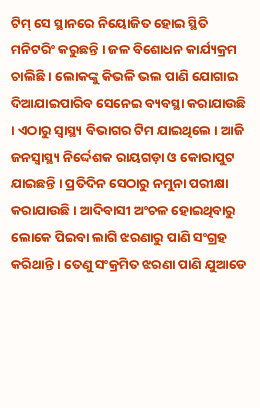ଟିମ୍ ସେ ସ୍ଥାନରେ ନିୟୋଜିତ ହୋଇ ସ୍ଥିତି ମନିଟରିଂ କରୁଛନ୍ତି । ଜଳ ବିଶୋଧନ କାର୍ଯ୍ୟକ୍ରମ ଚାଲିଛି । ଲୋକଙ୍କୁ କିଭଳି ଭଲ ପାଣି ଯୋଗାଇ ଦିଆଯାଇପାରିବ ସେନେଇ ବ୍ୟବସ୍ଥା କରାଯାଉଛି । ଏଠାରୁ ସ୍ୱାସ୍ଥ୍ୟ ବିଭାଗର ଟିମ ଯାଇଥିଲେ । ଆଜି ଜନସ୍ୱାସ୍ଥ୍ୟ ନିର୍ଦ୍ଦେଶକ ରାୟଗଡ଼ା ଓ କୋରାପୁଟ ଯାଇଛନ୍ତି । ପ୍ରତିଦିନ ସେଠାରୁ ନମୁନା ପରୀକ୍ଷା କରାଯାଉଛି । ଆଦିବାସୀ ଅଂଚଳ ହୋଇଥିବାରୁ ଲୋକେ ପିଇବା ଲାଗି ଝରଣାରୁ ପାଣି ସଂଗ୍ରହ କରିଥାନ୍ତି । ତେଣୁ ସଂକ୍ରମିତ ଝରଣା ପାଣି ଯୁଆଡେ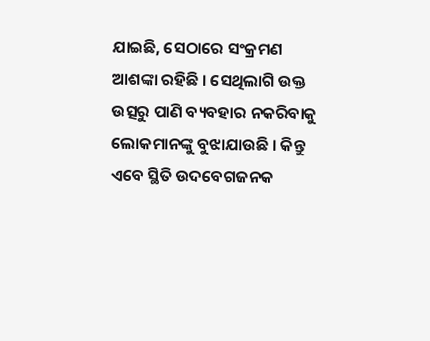ଯାଇଛି, ସେଠାରେ ସଂକ୍ରମଣ ଆଶଙ୍କା ରହିଛି । ସେଥିଲାଗି ଉକ୍ତ ଉତ୍ସରୁ ପାଣି ବ୍ୟବହାର ନକରିବାକୁ ଲୋକମାନଙ୍କୁ ବୁଝାଯାଉଛି । କିନ୍ତୁ ଏବେ ସ୍ଥିତି ଉଦବେଗଜନକ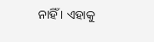ନାହିଁ । ଏହାକୁ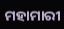ମହାମାରୀ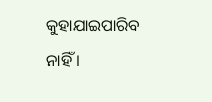କୁହାଯାଇପାରିବ ନାହିଁ ।